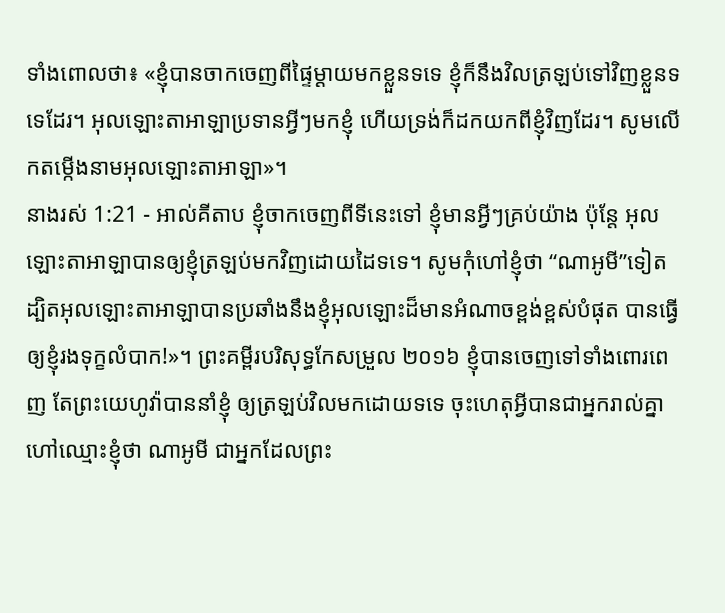ទាំងពោលថា៖ «ខ្ញុំបានចាកចេញពីផ្ទៃម្ដាយមកខ្លួនទទេ ខ្ញុំក៏នឹងវិលត្រឡប់ទៅវិញខ្លួនទទេដែរ។ អុលឡោះតាអាឡាប្រទានអ្វីៗមកខ្ញុំ ហើយទ្រង់ក៏ដកយកពីខ្ញុំវិញដែរ។ សូមលើកតម្កើងនាមអុលឡោះតាអាឡា»។
នាងរស់ 1:21 - អាល់គីតាប ខ្ញុំចាកចេញពីទីនេះទៅ ខ្ញុំមានអ្វីៗគ្រប់យ៉ាង ប៉ុន្តែ អុលឡោះតាអាឡាបានឲ្យខ្ញុំត្រឡប់មកវិញដោយដៃទទេ។ សូមកុំហៅខ្ញុំថា “ណាអូមី”ទៀត ដ្បិតអុលឡោះតាអាឡាបានប្រឆាំងនឹងខ្ញុំអុលឡោះដ៏មានអំណាចខ្ពង់ខ្ពស់បំផុត បានធ្វើឲ្យខ្ញុំរងទុក្ខលំបាក!»។ ព្រះគម្ពីរបរិសុទ្ធកែសម្រួល ២០១៦ ខ្ញុំបានចេញទៅទាំងពោរពេញ តែព្រះយេហូវ៉ាបាននាំខ្ញុំ ឲ្យត្រឡប់វិលមកដោយទទេ ចុះហេតុអ្វីបានជាអ្នករាល់គ្នាហៅឈ្មោះខ្ញុំថា ណាអូមី ជាអ្នកដែលព្រះ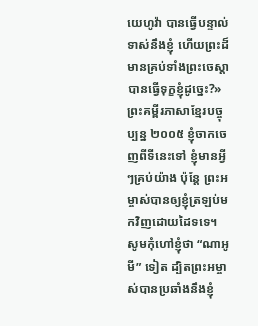យេហូវ៉ា បានធ្វើបន្ទាល់ទាស់នឹងខ្ញុំ ហើយព្រះដ៏មានគ្រប់ទាំងព្រះចេស្តា បានធ្វើទុក្ខខ្ញុំដូច្នេះ?» ព្រះគម្ពីរភាសាខ្មែរបច្ចុប្បន្ន ២០០៥ ខ្ញុំចាកចេញពីទីនេះទៅ ខ្ញុំមានអ្វីៗគ្រប់យ៉ាង ប៉ុន្តែ ព្រះអម្ចាស់បានឲ្យខ្ញុំត្រឡប់មកវិញដោយដៃទទេ។ សូមកុំហៅខ្ញុំថា “ណាអូមី” ទៀត ដ្បិតព្រះអម្ចាស់បានប្រឆាំងនឹងខ្ញុំ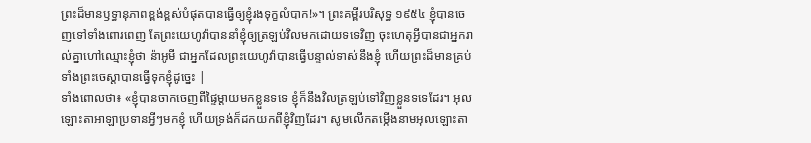ព្រះដ៏មានឫទ្ធានុភាពខ្ពង់ខ្ពស់បំផុតបានធ្វើឲ្យខ្ញុំរងទុក្ខលំបាក!»។ ព្រះគម្ពីរបរិសុទ្ធ ១៩៥៤ ខ្ញុំបានចេញទៅទាំងពោរពេញ តែព្រះយេហូវ៉ាបាននាំខ្ញុំឲ្យត្រឡប់វិលមកដោយទទេវិញ ចុះហេតុអ្វីបានជាអ្នករាល់គ្នាហៅឈ្មោះខ្ញុំថា ន៉ាអូមី ជាអ្នកដែលព្រះយេហូវ៉ាបានធ្វើបន្ទាល់ទាស់នឹងខ្ញុំ ហើយព្រះដ៏មានគ្រប់ទាំងព្រះចេស្តាបានធ្វើទុកខ្ញុំដូច្នេះ |
ទាំងពោលថា៖ «ខ្ញុំបានចាកចេញពីផ្ទៃម្ដាយមកខ្លួនទទេ ខ្ញុំក៏នឹងវិលត្រឡប់ទៅវិញខ្លួនទទេដែរ។ អុលឡោះតាអាឡាប្រទានអ្វីៗមកខ្ញុំ ហើយទ្រង់ក៏ដកយកពីខ្ញុំវិញដែរ។ សូមលើកតម្កើងនាមអុលឡោះតា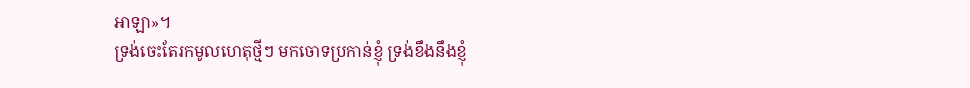អាឡា»។
ទ្រង់ចេះតែរកមូលហេតុថ្មីៗ មកចោទប្រកាន់ខ្ញុំ ទ្រង់ខឹងនឹងខ្ញុំ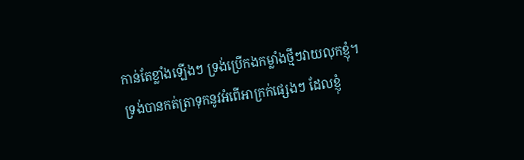កាន់តែខ្លាំងឡើងៗ ទ្រង់ប្រើកងកម្លាំងថ្មីៗវាយលុកខ្ញុំ។
ទ្រង់បានកត់ត្រាទុកនូវអំពើអាក្រក់ផ្សេងៗ ដែលខ្ញុំ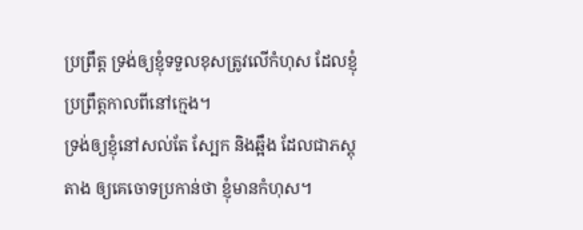ប្រព្រឹត្ត ទ្រង់ឲ្យខ្ញុំទទួលខុសត្រូវលើកំហុស ដែលខ្ញុំប្រព្រឹត្តកាលពីនៅក្មេង។
ទ្រង់ឲ្យខ្ញុំនៅសល់តែ ស្បែក និងឆ្អឹង ដែលជាភស្តុតាង ឲ្យគេចោទប្រកាន់ថា ខ្ញុំមានកំហុស។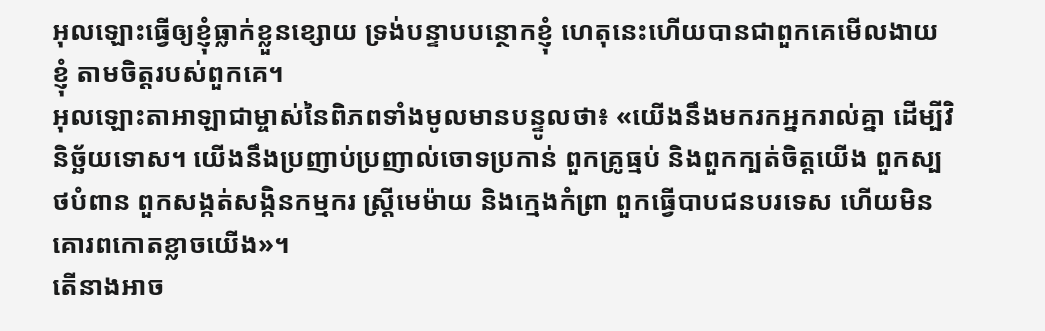អុលឡោះធ្វើឲ្យខ្ញុំធ្លាក់ខ្លួនខ្សោយ ទ្រង់បន្ទាបបន្ថោកខ្ញុំ ហេតុនេះហើយបានជាពួកគេមើលងាយខ្ញុំ តាមចិត្តរបស់ពួកគេ។
អុលឡោះតាអាឡាជាម្ចាស់នៃពិភពទាំងមូលមានបន្ទូលថា៖ «យើងនឹងមករកអ្នករាល់គ្នា ដើម្បីវិនិច្ឆ័យទោស។ យើងនឹងប្រញាប់ប្រញាល់ចោទប្រកាន់ ពួកគ្រូធ្មប់ និងពួកក្បត់ចិត្តយើង ពួកស្បថបំពាន ពួកសង្កត់សង្កិនកម្មករ ស្ត្រីមេម៉ាយ និងក្មេងកំព្រា ពួកធ្វើបាបជនបរទេស ហើយមិនគោរពកោតខ្លាចយើង»។
តើនាងអាច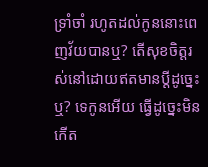ទ្រាំចាំ រហូតដល់កូននោះពេញវ័យបានឬ? តើសុខចិត្តរស់នៅដោយឥតមានប្ដីដូច្នេះឬ? ទេកូនអើយ ធ្វើដូច្នេះមិនកើត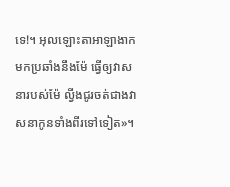ទេ!។ អុលឡោះតាអាឡាងាកមកប្រឆាំងនឹងម៉ែ ធ្វើឲ្យវាសនារបស់ម៉ែ ល្វីងជូរចត់ជាងវាសនាកូនទាំងពីរទៅទៀត»។